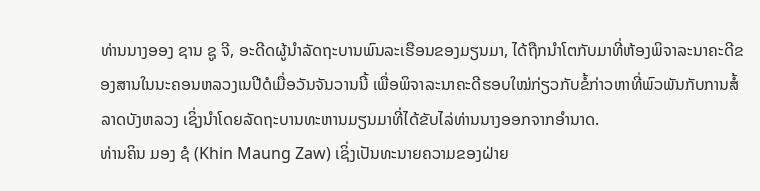ທ່ານນາງອອງ ຊານ ຊູ ຈີ, ອະດີດຜູ້ນໍາລັດຖະບານພົນລະເຮືອນຂອງມຽນມາ, ໄດ້ຖືກນໍາໂຕກັບມາທີ່ຫ້ອງພິຈາລະນາຄະດີຂອງສານໃນນະຄອນຫລວງເນປີດໍເມື່ອວັນຈັນວານນີ້ ເພື່ອພິຈາລະນາຄະດີຮອບໃໝ່ກ່ຽວກັບຂໍ້ກ່າວຫາທີ່ພົວພັນກັບການສໍ້ລາດບັງຫລວງ ເຊິ່ງນໍາໂດຍລັດຖະບານທະຫານມຽນມາທີ່ໄດ້ຂັບໄລ່ທ່ານນາງອອກຈາກອໍານາດ.
ທ່ານຄິນ ມອງ ຊໍ (Khin Maung Zaw) ເຊິ່ງເປັນທະນາຍຄວາມຂອງຝ່າຍ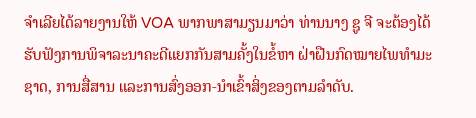ຈໍາເລີຍໄດ້ລາຍງານໃຫ້ VOA ພາກພາສາມຽນມາວ່າ ທ່ານນາງ ຊູ ຈີ ຈະຕ້ອງໄດ້ຮັບຟັງການພິຈາລະນາຄະດີແຍກກັນສາມຄັ້ງໃນຂໍ້ຫາ ຝ່າຝືນກົດໝາຍໄພທໍາມະຊາດ, ການສື່ສານ ແລະການສົ່ງອອກ-ນໍາເຂົ້າສິ່ງຂອງຕາມລໍາດັບ.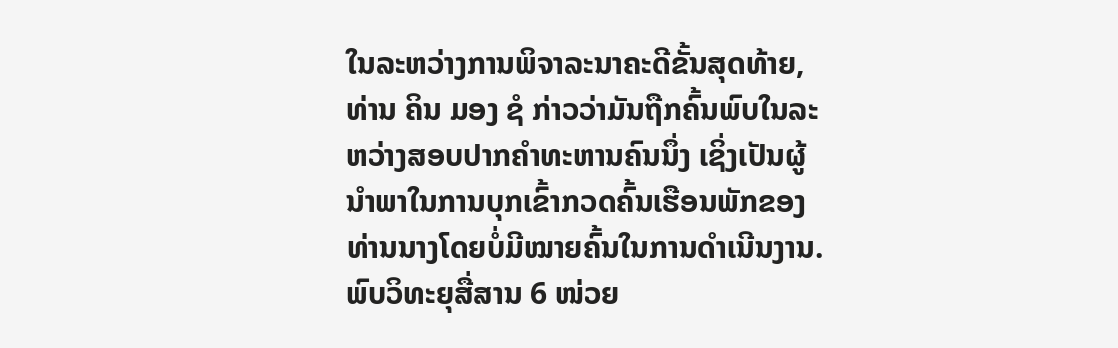ໃນລະຫວ່າງການພິຈາລະນາຄະດີຂັ້ນສຸດທ້າຍ, ທ່ານ ຄິນ ມອງ ຊໍ ກ່າວວ່າມັນຖືກຄົ້ນພົບໃນລະຫວ່າງສອບປາກຄໍາທະຫານຄົນນຶ່ງ ເຊິ່ງເປັນຜູ້ນໍາພາໃນການບຸກເຂົ້າກວດຄົ້ນເຮືອນພັກຂອງທ່ານນາງໂດຍບໍ່ມີໝາຍຄົ້ນໃນການດໍາເນີນງານ. ພົບວິທະຍຸສື່ສານ 6 ໜ່ວຍ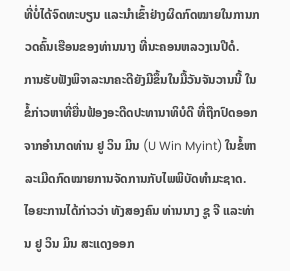ທີ່ບໍ່ໄດ້ຈົດທະບຽນ ແລະນໍາເຂົ້າຢ່າງຜິດກົດໝາຍໃນການກວດຄົ້ນເຮືອນຂອງທ່ານນາງ ທີ່ນະຄອນຫລວງເນປີດໍ.
ການຮັບຟັງພິຈາລະນາຄະດີຍັງມີຂຶ້ນໃນມື້ວັນຈັນວານນີ້ ໃນຂໍ້ກ່າວຫາທີ່ຍື່ນຟ້ອງອະດີດປະທານາທິບໍດີ ທີ່ຖືກປົດອອກຈາກອໍານາດທ່ານ ຢູ ວິນ ມິນ (U Win Myint) ໃນຂໍ້ຫາລະເມີດກົດໝາຍການຈັດການກັບໄພພິບັດທໍາມະຊາດ.
ໄອຍະການໄດ້ກ່າວວ່າ ທັງສອງຄົນ ທ່ານນາງ ຊູ ຈີ ແລະທ່ານ ຢູ ວິນ ມິນ ສະແດງອອກ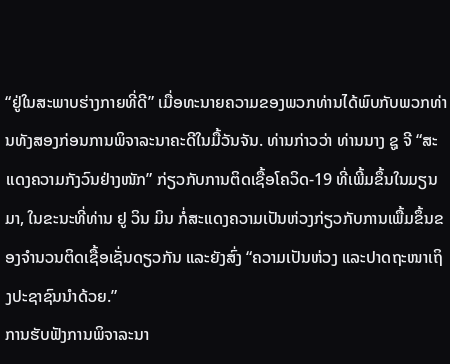“ຢູ່ໃນສະພາບຮ່າງກາຍທີ່ດີ” ເມື່ອທະນາຍຄວາມຂອງພວກທ່ານໄດ້ພົບກັບພວກທ່ານທັງສອງກ່ອນການພິຈາລະນາຄະດີໃນມື້ວັນຈັນ. ທ່ານກ່າວວ່າ ທ່ານນາງ ຊູ ຈີ “ສະແດງຄວາມກັງວົນຢ່າງໜັກ” ກ່ຽວກັບການຕິດເຊື້ອໂຄວິດ-19 ທີ່ເພີ້ມຂຶ້ນໃນມຽນມາ, ໃນຂະນະທີ່ທ່ານ ຢູ ວິນ ມິນ ກໍ່ສະແດງຄວາມເປັນຫ່ວງກ່ຽວກັບການເພື້ມຂຶ້ນຂອງຈໍານວນຕິດເຊື້ອເຊັ່ນດຽວກັນ ແລະຍັງສົ່ງ “ຄວາມເປັນຫ່ວງ ແລະປາດຖະໜາເຖິງປະຊາຊົນນໍາດ້ວຍ.”
ການຮັບຟັງການພິຈາລະນາ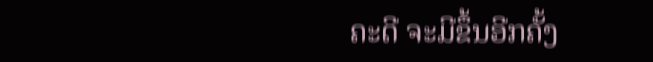ຄະດີ ຈະມີຂຶ້ນອີກຄັ້ງ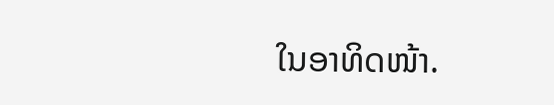ໃນອາທິດໜ້າ.